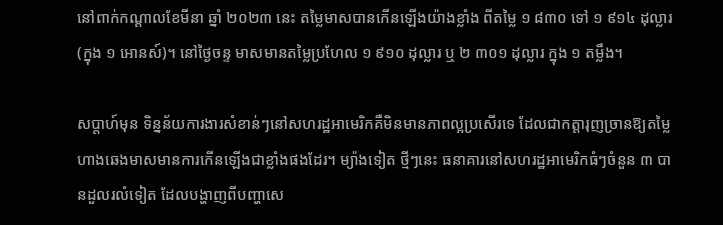នៅពាក់កណ្តាលខែមីនា ឆ្នាំ ២០២៣ នេះ តម្លៃមាសបានកើនឡើងយ៉ាងខ្លាំង ពីតម្លៃ ១ ៨៣០ ទៅ ១ ៩១៤ ដុល្លារ (ក្នុង ១ អោនស៍)។ នៅថ្ងៃចន្ទ មាសមានតម្លៃប្រហែល ១ ៩១០ ដុល្លារ ឬ ២ ៣០១ ដុល្លារ ក្នុង ១ តម្លឹង។

សប្តាហ៍មុន ទិន្នន័យការងារសំខាន់ៗនៅសហរដ្ឋអាមេរិកគឺមិនមានភាពល្អប្រសើរទេ ដែលជាកត្តារុញច្រានឱ្យតម្លៃហាងឆេងមាសមានការកើនឡើងជាខ្លាំងផងដែរ។ ម្យ៉ាងទៀត ថ្មីៗនេះ ធនាគារនៅសហរដ្ឋអាមេរិកធំៗចំនួន ៣ បានដួលរលំទៀត ដែលបង្ហាញពីបញ្ហាសេ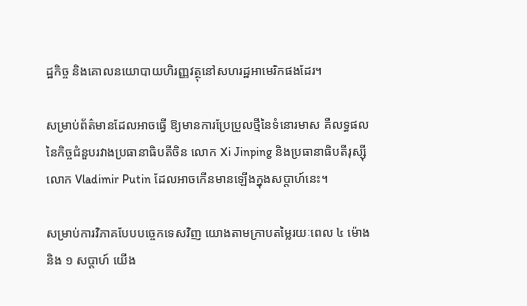ដ្ឋកិច្ច និងគោលនយោបាយហិរញ្ញវត្ថុនៅសហរដ្ឋអាមេរិកផងដែរ។

សម្រាប់ព័ត៌មានដែលអាចធ្វើ ឱ្យមានការប្រែប្រួលថ្មីនៃទំនោរមាស គឺលទ្ធផលនៃកិច្ចជំនួបរវាងប្រធានាធិបតីចិន លោក Xi Jinping និងប្រធានាធិបតីរុស្ស៊ី លោក Vladimir Putin ដែលអាចកើនមានឡើងក្នុងសប្តាហ៍នេះ។

សម្រាប់ការវិភាគបែបបច្ចេកទេសវិញ យោងតាមក្រាបតម្លៃរយៈពេល ៤ ម៉ោង និង ១ សប្តាហ៍ យើង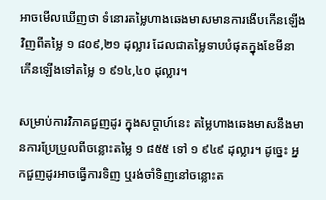អាចមើលឃើញថា ទំនោរតម្លៃហាងឆេងមាសមានការងើបកើនឡើងវិញពីតម្លៃ ១ ៨០៩,២១ ដុល្លារ ដែលជាតម្លៃទាបបំផុតក្នុងខែមីនា កើនឡើងទៅតម្លៃ ១ ៩១៤,៤០ ដុល្លារ។

សម្រាប់ការវិភាគជួញដូរ ក្នុងសប្តាហ៍នេះ តម្លៃហាងឆេងមាសនឹងមានការប្រែប្រួលពីចន្លោះតម្លៃ ១ ៨៥៥ ទៅ ១ ៩៤៩ ដុល្លារ។ ដូច្នេះ អ្នកជួញដូរអាចធ្វើការទិញ ឬរង់ចាំទិញនៅចន្លោះត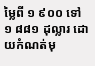ម្លៃពី ១ ៩០០ ទៅ ១ ៨៨១ ដុល្លារ ដោយកំណត់មុ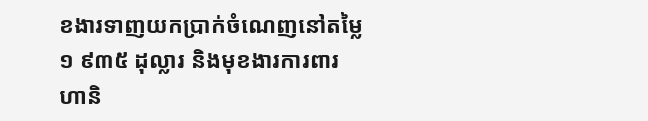ខងារទាញយកប្រាក់ចំណេញនៅតម្លៃ ១ ៩៣៥ ដុល្លារ និងមុខងារការពារហានិ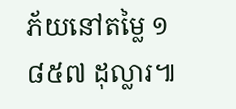ភ័យនៅតម្លៃ ១ ៨៥៧ ដុល្លារ៕